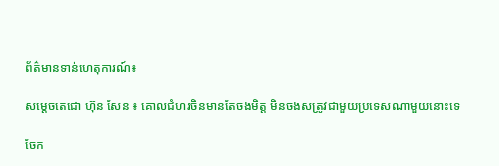ព័ត៌មានទាន់ហេតុការណ៍៖

សម្តេចតេជោ ហ៊ុន សែន ៖ គោលជំហរចិនមានតែចងមិត្ត មិនចងសត្រូវជាមួយប្រទេសណាមួយនោះទេ

ចែក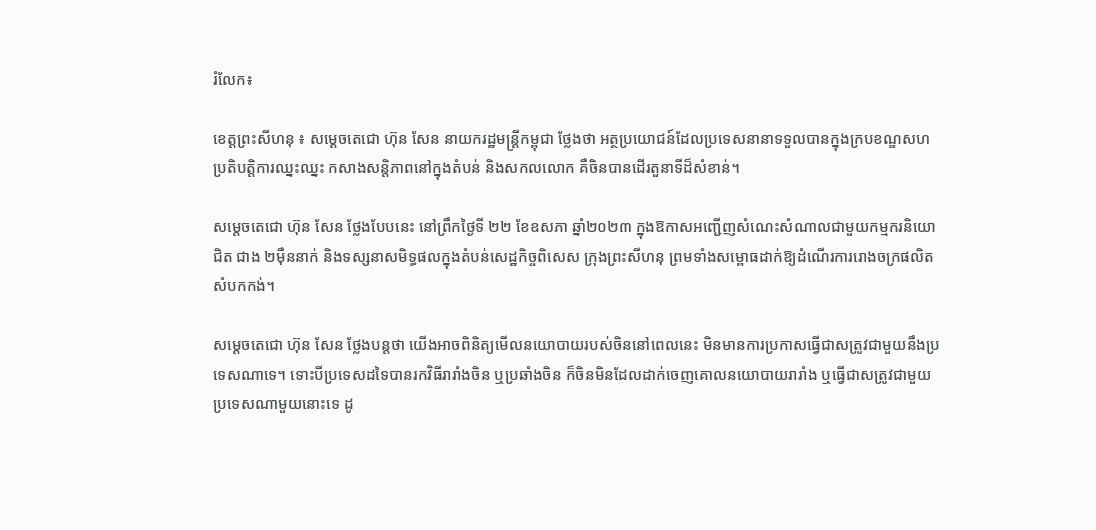រំលែក៖

ខេត្តព្រះសីហនុ ៖ សម្តេចតេជោ ហ៊ុន សែន នាយករដ្ឋមន្ត្រីកម្ពុជា ថ្លែងថា អត្ថប្រយោជន៍ដែលប្រទេសនានាទទួលបានក្នុងក្របខណ្ឌសហប្រតិបត្តិការឈ្នះឈ្នះ កសាងសន្តិភាពនៅក្នុងតំបន់ និងសកលលោក គឺចិនបានដើរតួនាទីដ៏សំខាន់។

សម្តេចតេជោ ហ៊ុន សែន ថ្លែងបែបនេះ នៅព្រឹកថ្ងៃទី ២២ ខែឧសភា ឆ្នាំ២០២៣ ក្នុងឱកាសអញ្ជើញសំណេះសំណាលជាមួយកម្មករនិយោជិត ជាង ២ម៉ឺននាក់ និងទស្សនាសមិទ្ធផលក្នុងតំបន់សេដ្ឋកិច្ចពិសេស ក្រុងព្រះសីហនុ ព្រមទាំងសម្ពោធដាក់ឱ្យដំណើរការរោងចក្រផលិតសំបកកង់។

សម្តេចតេជោ ហ៊ុន សែន ថ្លែងបន្តថា យើងអាចពិនិត្យមើលនយោបាយរបស់ចិននៅពេលនេះ មិនមានការប្រកាសធ្វើជាសត្រូវជាមួយនឹងប្រទេសណាទេ។ ទោះបីប្រទេសដទៃបានរកវិធីរារាំងចិន ឬប្រឆាំងចិន ក៏ចិនមិនដែលដាក់ចេញគោលនយោបាយរារាំង ឬធ្វើជាសត្រូវជាមួយប្រទេសណាមួយនោះទេ ដូ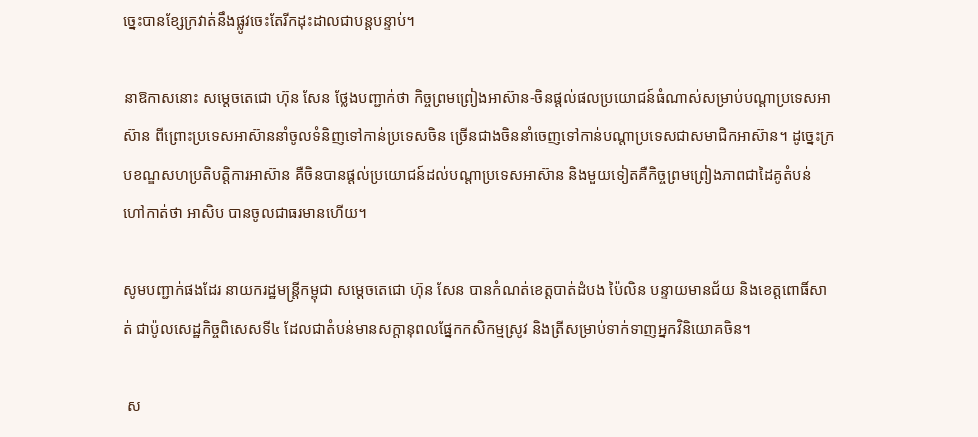ច្នេះបានខ្សែក្រវាត់នឹងផ្លូវចេះតែរីកដុះដាលជាបន្តបន្ទាប់។

នាឱកាសនោះ សម្តេចតេជោ ហ៊ុន សែន ថ្លែងបញ្ជាក់ថា កិច្ចព្រមព្រៀងអាស៊ាន-ចិនផ្តល់ផលប្រយោជន៍ធំណាស់សម្រាប់បណ្តាប្រទេសអាស៊ាន ពីព្រោះប្រទេសអាស៊ាននាំចូលទំនិញទៅកាន់ប្រទេសចិន ច្រើនជាងចិននាំចេញទៅកាន់បណ្តាប្រទេសជាសមាជិកអាស៊ាន។ ដូច្នេះក្របខណ្ឌសហប្រតិបត្តិការអាស៊ាន គឺចិនបានផ្តល់ប្រយោជន៍ដល់បណ្តាប្រទេសអាស៊ាន និងមួយទៀតគឺកិច្ចព្រមព្រៀងភាពជាដៃគូតំបន់ ហៅកាត់ថា អាសិប បានចូលជាធរមានហើយ។

សូមបញ្ជាក់ផងដែរ នាយករដ្ឋមន្ត្រីកម្ពុជា សម្តេចតេជោ ហ៊ុន សែន បានកំណត់ខេត្តបាត់ដំបង ប៉ៃលិន បន្ទាយមានជ័យ និងខេត្តពោធិ៍សាត់ ជាប៉ូលសេដ្ឋកិច្ចពិសេសទី៤ ដែលជាតំបន់មានសក្តានុពលផ្នែកកសិកម្មស្រូវ និងត្រីសម្រាប់ទាក់ទាញអ្នកវិនិយោគចិន។

 ស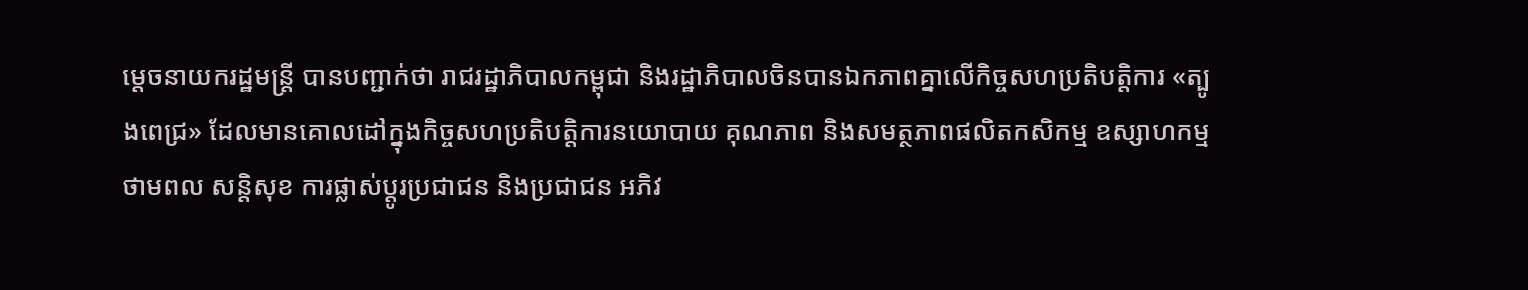ម្តេចនាយករដ្ឋមន្ត្រី បានបញ្ជាក់ថា រាជរដ្ឋាភិបាលកម្ពុជា និងរដ្ឋាភិបាលចិនបានឯកភាពគ្នាលើកិច្ចសហប្រតិបត្តិការ «ត្បូងពេជ្រ» ដែលមានគោលដៅក្នុងកិច្ចសហប្រតិបត្តិការនយោបាយ គុណភាព និងសមត្ថភាពផលិតកសិកម្ម ឧស្សាហកម្ម ថាមពល សន្តិសុខ ការផ្លាស់ប្តូរប្រជាជន និងប្រជាជន អភិវ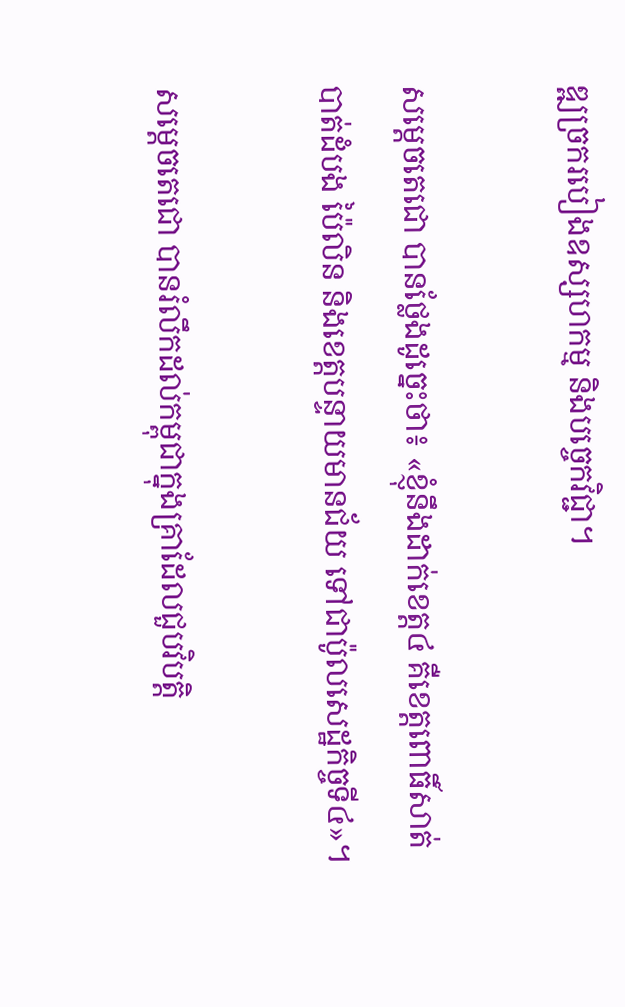ឌ្ឍច្រករបៀងឧស្សហកម្ម និងបច្ចេកវិជ្ជា។

សម្តេចតេជោ បានថ្លែងដូច្នេះថា៖ «ខ្ញុំនឹងដាក់ខេត្ត៤ គឺខេត្តពោធិ៍សាត់ បាត់ដំបង ប៉ៃលិន និងខេត្តបន្ទាយមានជ័យ ទៅជាប៉ូលសេដ្ឋកិច្ចទី៤»។

សម្តេចតេជោ បានរំលឹកដល់កម្ពុជាក្នុងគ្រាដែលជួបវិបត្តិ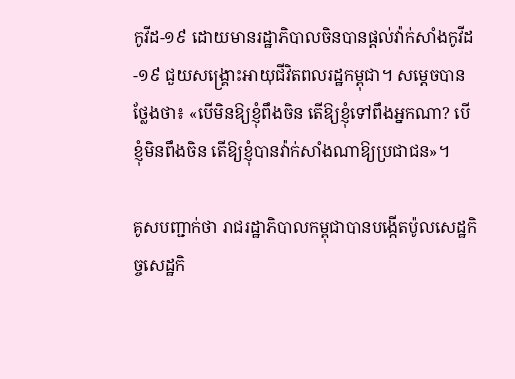កូវីដ-១៩ ដោយមានរដ្ឋាភិបាលចិនបានផ្តល់វ៉ាក់សាំងកូវីដ-១៩ ជួយសង្គ្រោះអាយុជីវិតពលរដ្ឋកម្ពុជា។ សម្តេចបានថ្លែងថា៖ «បើមិនឱ្យខ្ញុំពឹងចិន តើឱ្យខ្ញុំទៅពឹងអ្នកណា? បើខ្ញុំមិនពឹងចិន តើឱ្យខ្ញុំបានវ៉ាក់សាំងណាឱ្យប្រជាជន»។

គូសបញ្ជាក់ថា រាជរដ្ឋាភិបាលកម្ពុជាបានបង្កើតប៉ូលសេដ្ឋកិច្ចសេដ្ឋកិ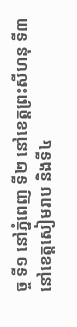ច្ច ទី១ នៅភ្នំពេញ ទី២ នៅខេត្តព្រះសីហនុ ទី៣ នៅខេត្តសៀមរាប និងទី៤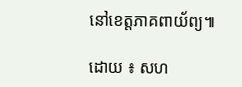នៅខេត្តភាគពាយ័ព្យ៕

ដោយ ៖ សហ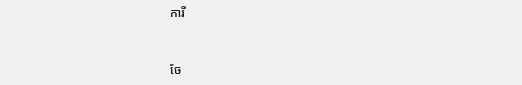ការី


ចែ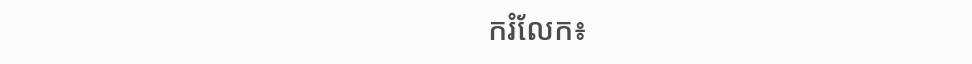ករំលែក៖